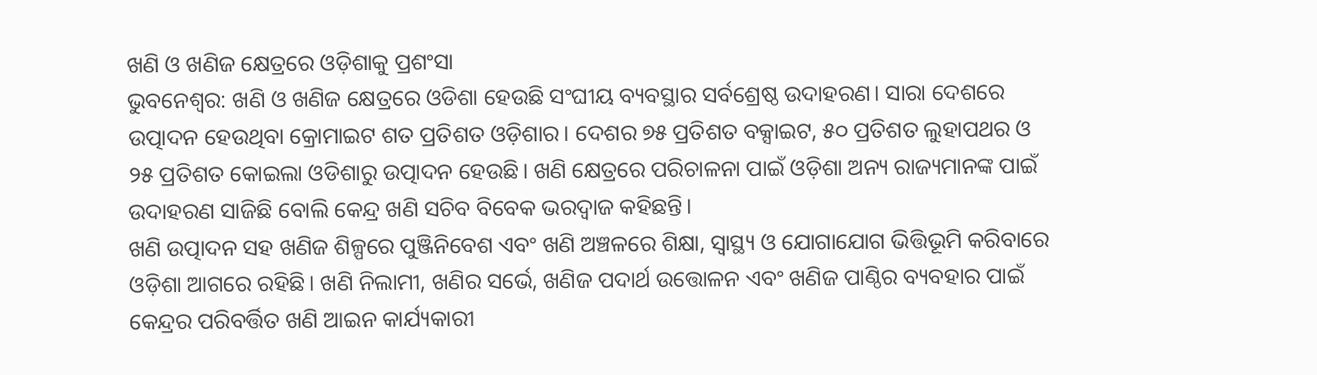ଖଣି ଓ ଖଣିଜ କ୍ଷେତ୍ରରେ ଓଡ଼ିଶାକୁ ପ୍ରଶଂସା
ଭୁବନେଶ୍ୱର: ଖଣି ଓ ଖଣିଜ କ୍ଷେତ୍ରରେ ଓଡିଶା ହେଉଛି ସଂଘୀୟ ବ୍ୟବସ୍ଥାର ସର୍ବଶ୍ରେଷ୍ଠ ଉଦାହରଣ। ସାରା ଦେଶରେ ଉତ୍ପାଦନ ହେଉଥିବା କ୍ରୋମାଇଟ ଶତ ପ୍ରତିଶତ ଓଡ଼ିଶାର। ଦେଶର ୭୫ ପ୍ରତିଶତ ବକ୍ସାଇଟ, ୫୦ ପ୍ରତିଶତ ଲୁହାପଥର ଓ ୨୫ ପ୍ରତିଶତ କୋଇଲା ଓଡିଶାରୁ ଉତ୍ପାଦନ ହେଉଛି। ଖଣି କ୍ଷେତ୍ରରେ ପରିଚାଳନା ପାଇଁ ଓଡ଼ିଶା ଅନ୍ୟ ରାଜ୍ୟମାନଙ୍କ ପାଇଁ ଉଦାହରଣ ସାଜିଛି ବୋଲି କେନ୍ଦ୍ର ଖଣି ସଚିବ ବିବେକ ଭରଦ୍ୱାଜ କହିଛନ୍ତି।
ଖଣି ଉତ୍ପାଦନ ସହ ଖଣିଜ ଶିଳ୍ପରେ ପୁଞ୍ଜିନିବେଶ ଏବଂ ଖଣି ଅଞ୍ଚଳରେ ଶିକ୍ଷା, ସ୍ୱାସ୍ଥ୍ୟ ଓ ଯୋଗାଯୋଗ ଭିତ୍ତିଭୂମି କରିବାରେ ଓଡ଼ିଶା ଆଗରେ ରହିଛି। ଖଣି ନିଲାମୀ, ଖଣିର ସର୍ଭେ, ଖଣିଜ ପଦାର୍ଥ ଉତ୍ତୋଳନ ଏବଂ ଖଣିଜ ପାଣ୍ଠିର ବ୍ୟବହାର ପାଇଁ କେନ୍ଦ୍ରର ପରିବର୍ତ୍ତିତ ଖଣି ଆଇନ କାର୍ଯ୍ୟକାରୀ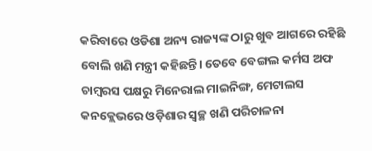କରିବାରେ ଓଡିଶା ଅନ୍ୟ ରାଜ୍ୟଙ୍କ ଠାରୁ ଖୁବ ଆଗରେ ରହିଛି ବୋଲି ଖଣି ମନ୍ତ୍ରୀ କହିଛନ୍ତି। ତେବେ ବେଙ୍ଗଲ କର୍ମସ ଅଫ ଚାମ୍ବରସ ପକ୍ଷରୁ ମିନେରାଲ ମାଇନିଙ୍ଗ, ମେଟାଲସ କନକ୍ଲେଭରେ ଓଡ଼ିଶାର ସ୍ୱଚ୍ଛ ଖଣି ପରିଚାଳନା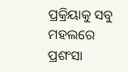ପ୍ରକ୍ରିୟାକୁ ସବୁ ମହଲରେ ପ୍ରଶଂସା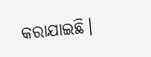କରାଯାଇଛି।